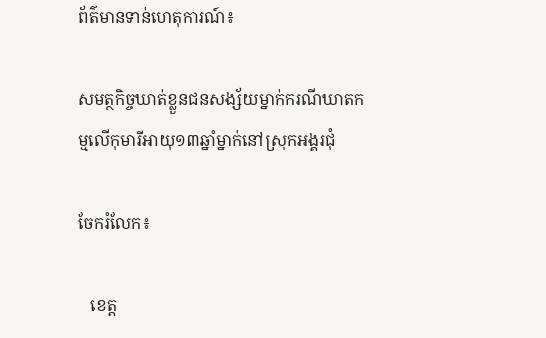ព័ត៌មានទាន់ហេតុការណ៍៖

សមត្ថកិច្ចឃាត់ខ្លួនជនសង្ស័យម្នាក់ករណីឃាតកម្មលើកុមារីអាយុ១៣ឆ្នាំម្នាក់នៅស្រុកអង្គរជុំ

ចែករំលែក៖

   ខេត្ត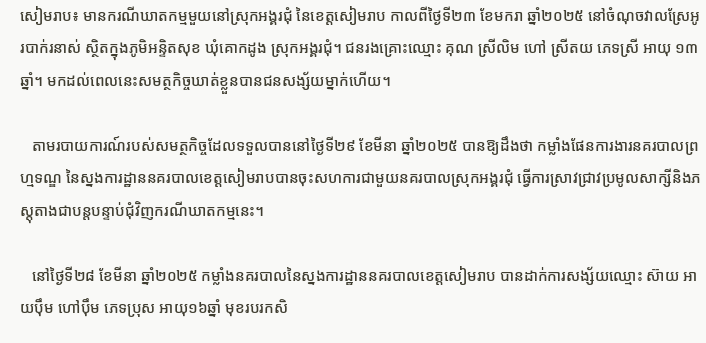សៀមរាប៖ មានករណីឃាតកម្មមួយនៅស្រុកអង្គរជុំ នៃខេត្តសៀមរាប កាលពីថ្ងៃទី២៣ ខែមករា ឆ្នាំ២០២៥ នៅចំណុចវាលស្រែអូរបាក់រនាស់ ស្ថិតក្នុងភូមិអន្ទិតសុខ ឃុំគោកដូង ស្រុកអង្គរជុំ។ ជនរងគ្រោះឈ្មោះ គុណ ស្រីលិម ហៅ ស្រីតយ ភេទស្រី អាយុ ១៣ឆ្នាំ។ មកដល់ពេលនេះសមត្ថកិច្ចឃាត់ខ្លួនបានជនសង្ស័យម្នាក់ហើយ។

   តាមរបាយការណ៍របស់សមត្ថកិច្ចដែលទទួលបាននៅថ្ងៃទី២៩ ខែមីនា ឆ្នាំ២០២៥ បានឱ្យដឹងថា កម្លាំងផែនការងារនគរបាលព្រហ្មទណ្ឌ នៃស្នងការដ្ឋាននគរបាលខេត្តសៀមរាបបានចុះសហការជាមួយនគរបាលស្រុកអង្គរជុំ ធ្វើការស្រាវជ្រាវប្រមូលសាក្សីនិងភស្តុតាងជាបន្តបន្ទាប់ជុំវិញករណីឃាតកម្មនេះ។

   នៅថ្ងៃទី២៨ ខែមីនា ឆ្នាំ២០២៥ កម្លាំងនគរបាលនៃស្នងការដ្ឋាននគរបាលខេត្តសៀមរាប បានដាក់ការសង្ស័យឈ្មោះ ស៊ាយ អាយប៉ឹម ហៅប៉ឹម ភេទប្រុស អាយុ១៦ឆ្នាំ មុខរបរកសិ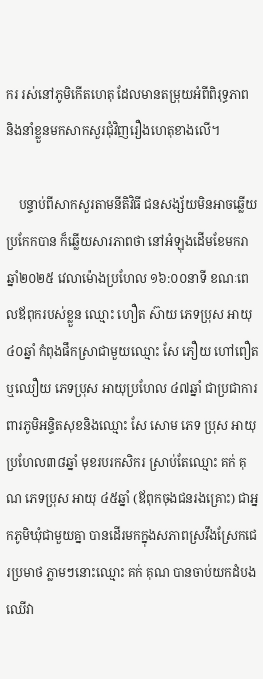ករ រស់នៅភូមិកើតហេតុ ដែលមានតម្រុយអំពីពិរុទ្ធភាព និងនាំខ្លួនមកសាកសួរជុំវិញរឿងហេតុខាងលើ។

    បន្ទាប់ពីសាកសួរតាមនីតិវិធី ជនសង្ស័យមិនអាចឆ្លើយប្រកែកបាន ក៏ឆ្លើយសារភាពថា នៅអំឡុងដើមខែមករា ឆ្នាំ២០២៥ វេលាម៉ោងប្រហែល ១៦:០០នាទី ខណៈពេលឪពុករបស់ខ្លួន ឈ្មោះ ហឿត ស៊ាយ ភេទប្រុស អាយុ ៤០ឆ្នាំ កំពុងផឹកស្រាជាមួយឈ្មោះ សែ ភឿយ ហៅពឿត ឬឈឿយ ភេទប្រុស អាយុប្រហែល ៤៧ឆ្នាំ ជាប្រជាការពារភូមិអន្ទិតសុខនិងឈ្មោះ សែ សោម ភេទ ប្រុស អាយុប្រហែល៣៨ឆ្នាំ មុខរបរកសិករ ស្រាប់តែឈ្មោះ គក់ គុណ ភេទប្រុស អាយុ ៤៥ឆ្នាំ (ឪពុកចុងជនរងគ្រោះ) ជាអ្នកភូមិឃុំជាមួយគ្នា បានដើរមកក្នុងសភាពស្រវឹងស្រែកជេរប្រមាថ ភ្លាមៗនោះឈ្មោះ គក់ គុណ បានចាប់យកដំបងឈើវា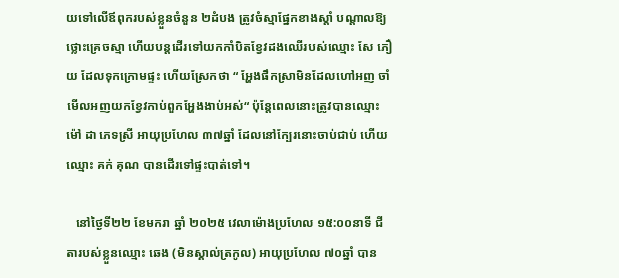យទៅលើឪពុករបស់ខ្លួនចំនួន ២ដំបង ត្រូវចំស្មាផ្នែកខាងស្តាំ បណ្តាលឱ្យថ្លោះគ្រេចស្មា ហើយបន្តដើរទៅយកកាំបិតខ្វែវដងឈើរបស់ឈ្មោះ សែ ភឿយ ដែលទុកក្រោមផ្ទះ ហើយស្រែកថា “ អ្ហែងផឹកស្រាមិនដែលហៅអញ ចាំមើលអញយកខ្វែវកាប់ពួកអ្ហែងងាប់អស់“ ប៉ុន្តែពេលនោះត្រូវបានឈ្មោះ ម៉ៅ ដា ភេទស្រី អាយុប្រហែល ៣៧ឆ្នាំ ដែលនៅក្បែរនោះចាប់ជាប់ ហើយឈ្មោះ គក់ គុណ បានដើរទៅផ្ទះបាត់ទៅ។

   នៅថ្ងៃទី២២ ខែមករា ឆ្នាំ ២០២៥ វេលាម៉ោងប្រហែល ១៥:០០នាទី ជីតារបស់ខ្លួនឈ្មោះ ឆេង (មិនស្គាល់ត្រកូល) អាយុប្រហែល ៧០ឆ្នាំ បាន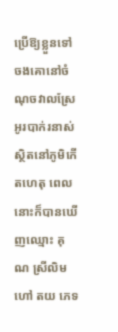ប្រើឱ្យខ្លួនទៅចងគោនៅចំណុចវាលស្រែអូរបាក់រនាស់ ស្ថិតនៅភូមិកើតហេតុ ពេលនោះក៏បានឃើញឈ្មោះ គុណ ស្រីលិម ហៅ តយ ភេទ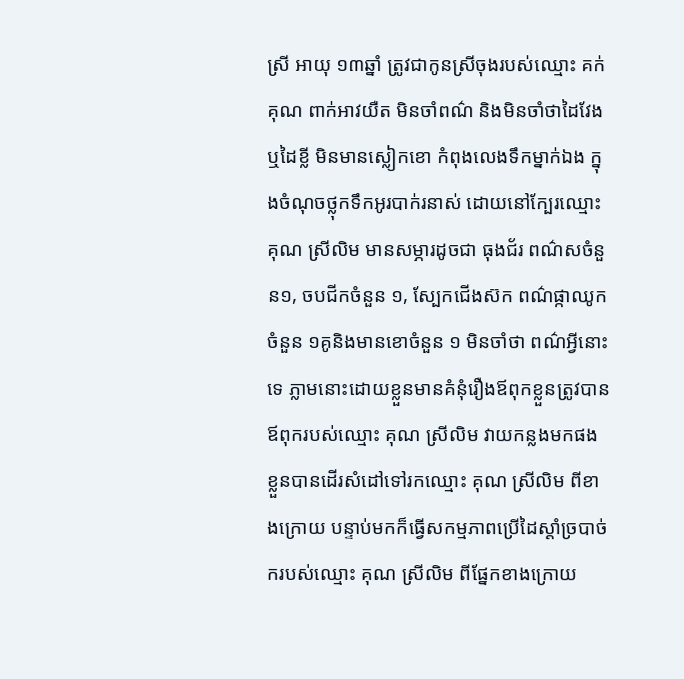ស្រី អាយុ ១៣ឆ្នាំ ត្រូវជាកូនស្រីចុងរបស់ឈ្មោះ គក់ គុណ ពាក់អាវយឺត មិនចាំពណ៌ និងមិនចាំថាដៃវែងឬដៃខ្លី មិនមានស្លៀកខោ កំពុងលេងទឹកម្នាក់ឯង ក្នុងចំណុចថ្លុកទឹកអូរបាក់រនាស់ ដោយនៅក្បែរឈ្មោះ គុណ ស្រីលិម មានសម្ភារដូចជា ធុងជ័រ ពណ៌សចំនួន១, ចបជីកចំនួន ១, ស្បែកជើងស៊ក ពណ៌ផ្កាឈូក ចំនួន ១គូនិងមានខោចំនួន ១ មិនចាំថា ពណ៌អ្វីនោះទេ ភ្លាមនោះដោយខ្លួនមានគំនុំរឿងឪពុកខ្លួនត្រូវបានឪពុករបស់ឈ្មោះ គុណ ស្រីលិម វាយកន្លងមកផង ខ្លួនបានដើរសំដៅទៅរកឈ្មោះ គុណ ស្រីលិម ពីខាងក្រោយ បន្ទាប់មកក៏ធ្វើសកម្មភាពប្រើដៃស្តាំច្របាច់ករបស់ឈ្មោះ គុណ ស្រីលិម ពីផ្នែកខាងក្រោយ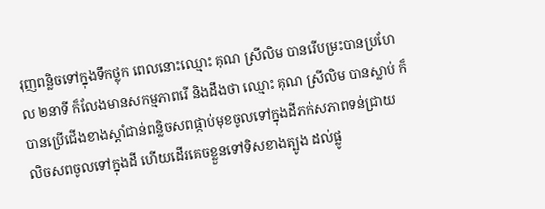រុញពន្លិចទៅក្នុងទឹកថ្លុក ពេលនោះឈ្មោះ គុណ ស្រីលិម បានរើបម្រះបានប្រហែល ២នាទី ក៏លែងមានសកម្មភាពរើ និងដឹងថា ឈ្មោះ គុណ ស្រីលិម បានស្លាប់ ក៏បានប្រើជើងខាងស្តាំជាន់ពន្លិចសពផ្កាប់មុខចូលទៅក្នុងដីភក់សភាពទន់ជ្រាយ លិចសពចូលទៅក្នុងដី ហើយដើរគេចខ្លួនទៅទិសខាងត្បូង ដល់ផ្លូ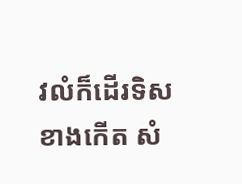វលំក៏ដើរទិសខាងកើត សំ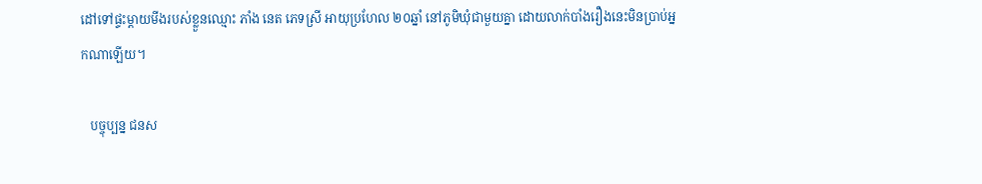ដៅទៅផ្ទះម្តាយមីងរបស់ខ្លួនឈ្មោះ ភាំង នេត ភេទស្រី អាយុប្រហែល ២០ឆ្នាំ នៅភូមិឃុំជាមួយគ្នា ដោយលាក់បាំងរឿងនេះមិនប្រាប់អ្នកណាឡើយ។

   បច្ចុប្បន្ន ជនស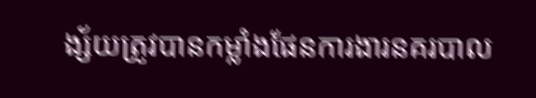ង្ស័យត្រូវបានកម្លាំងផែនការងារនគរបាល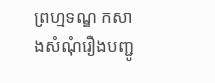ព្រហ្មទណ្ឌ កសាងសំណុំរឿងបញ្ជូ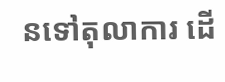នទៅតុលាការ ដើ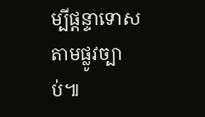ម្បីផ្តន្ទាទោសតាមផ្លូវច្បាប់៕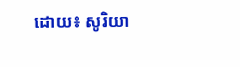ដោយ៖ សូរិយា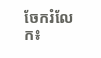ចែករំលែក៖